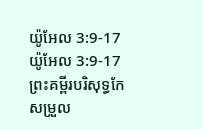យ៉ូអែល 3:9-17
យ៉ូអែល 3:9-17 ព្រះគម្ពីរបរិសុទ្ធកែសម្រួល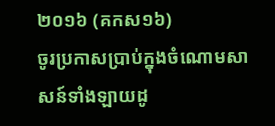២០១៦ (គកស១៦)
ចូរប្រកាសប្រាប់ក្នុងចំណោមសាសន៍ទាំងឡាយដូ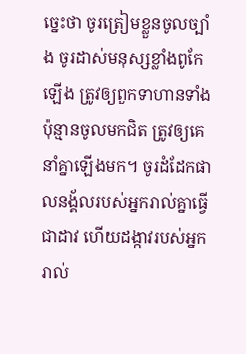ច្នេះថា ចូរត្រៀមខ្លួនចូលច្បាំង ចូរដាស់មនុស្សខ្លាំងពូកែឡើង ត្រូវឲ្យពួកទាហានទាំងប៉ុន្មានចូលមកជិត ត្រូវឲ្យគេនាំគ្នាឡើងមក។ ចូរដំដែកផាលនង្គ័លរបស់អ្នករាល់គ្នាធ្វើជាដាវ ហើយដង្កាវរបស់អ្នករាល់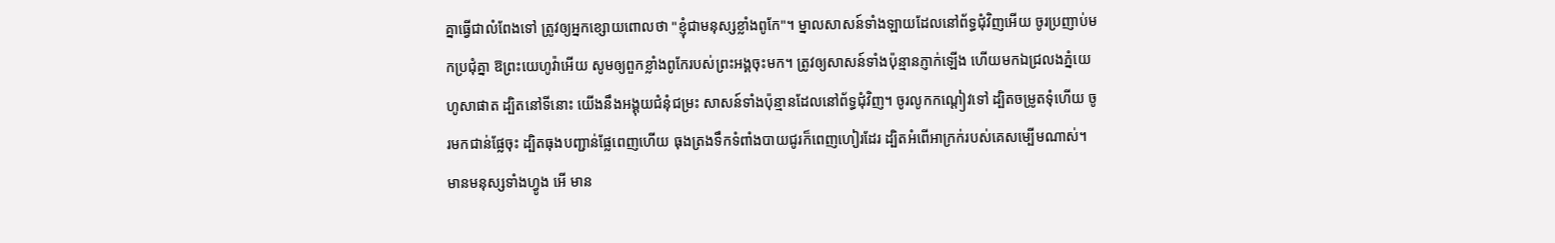គ្នាធ្វើជាលំពែងទៅ ត្រូវឲ្យអ្នកខ្សោយពោលថា "ខ្ញុំជាមនុស្សខ្លាំងពូកែ"។ ម្នាលសាសន៍ទាំងឡាយដែលនៅព័ទ្ធជុំវិញអើយ ចូរប្រញាប់មកប្រជុំគ្នា ឱព្រះយេហូវ៉ាអើយ សូមឲ្យពួកខ្លាំងពូកែរបស់ព្រះអង្គចុះមក។ ត្រូវឲ្យសាសន៍ទាំងប៉ុន្មានភ្ញាក់ឡើង ហើយមកឯជ្រលងភ្នំយេហូសាផាត ដ្បិតនៅទីនោះ យើងនឹងអង្គុយជំនុំជម្រះ សាសន៍ទាំងប៉ុន្មានដែលនៅព័ទ្ធជុំវិញ។ ចូរលូកកណ្តៀវទៅ ដ្បិតចម្រូតទុំហើយ ចូរមកជាន់ផ្លែចុះ ដ្បិតធុងបញ្ជាន់ផ្លែពេញហើយ ធុងត្រងទឹកទំពាំងបាយជូរក៏ពេញហៀរដែរ ដ្បិតអំពើអាក្រក់របស់គេសម្បើមណាស់។ មានមនុស្សទាំងហ្វូង អើ មាន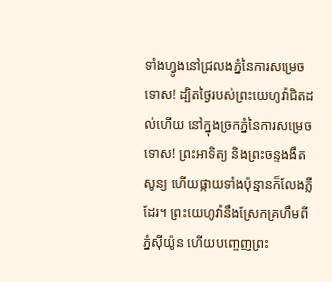ទាំងហ្វូងនៅជ្រលងភ្នំនៃការសម្រេចទោស! ដ្បិតថ្ងៃរបស់ព្រះយេហូវ៉ាជិតដល់ហើយ នៅក្នុងច្រកភ្នំនៃការសម្រេចទោស! ព្រះអាទិត្យ និងព្រះចន្ទងងឹតសូន្យ ហើយផ្កាយទាំងប៉ុន្មានក៏លែងភ្លឺដែរ។ ព្រះយេហូវ៉ានឹងស្រែកគ្រហឹមពីភ្នំស៊ីយ៉ូន ហើយបញ្ចេញព្រះ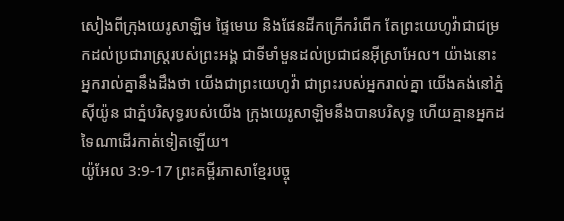សៀងពីក្រុងយេរូសាឡិម ផ្ទៃមេឃ និងផែនដីកក្រើករំពើក តែព្រះយេហូវ៉ាជាជម្រកដល់ប្រជារាស្ត្ររបស់ព្រះអង្គ ជាទីមាំមួនដល់ប្រជាជនអ៊ីស្រាអែល។ យ៉ាងនោះ អ្នករាល់គ្នានឹងដឹងថា យើងជាព្រះយេហូវ៉ា ជាព្រះរបស់អ្នករាល់គ្នា យើងគង់នៅភ្នំស៊ីយ៉ូន ជាភ្នំបរិសុទ្ធរបស់យើង ក្រុងយេរូសាឡិមនឹងបានបរិសុទ្ធ ហើយគ្មានអ្នកដទៃណាដើរកាត់ទៀតឡើយ។
យ៉ូអែល 3:9-17 ព្រះគម្ពីរភាសាខ្មែរបច្ចុ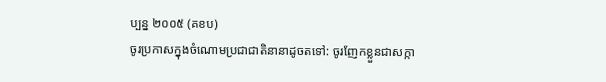ប្បន្ន ២០០៥ (គខប)
ចូរប្រកាសក្នុងចំណោមប្រជាជាតិនានាដូចតទៅ: ចូរញែកខ្លួនជាសក្កា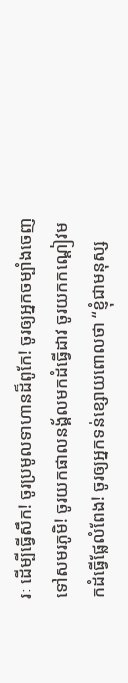រៈ ដើម្បីធ្វើសឹក! ចូរប្រមូលទាហានដ៏ពូកែ! ចូរឲ្យអ្នកចម្បាំងចេញទៅសមរភូមិ! ចូរយកផាលនង្គ័លមកដំធ្វើដាវ ចូរយកកណ្ដៀវមកដំធ្វើផ្លែលំពែង! ចូរឲ្យអ្នកទន់ខ្សោយពោលថា “ខ្ញុំជាមនុស្ស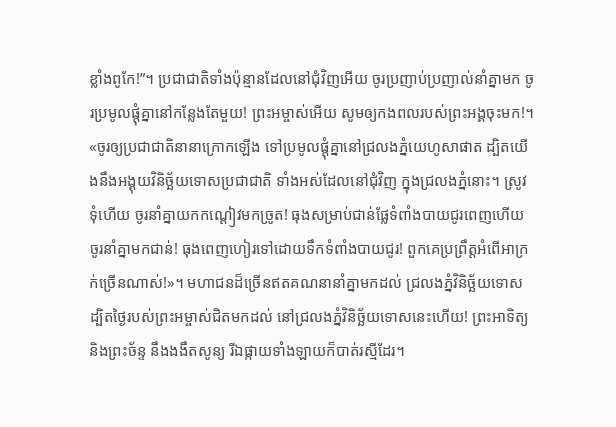ខ្លាំងពូកែ!”។ ប្រជាជាតិទាំងប៉ុន្មានដែលនៅជុំវិញអើយ ចូរប្រញាប់ប្រញាល់នាំគ្នាមក ចូរប្រមូលផ្ដុំគ្នានៅកន្លែងតែមួយ! ព្រះអម្ចាស់អើយ សូមឲ្យកងពលរបស់ព្រះអង្គចុះមក!។ «ចូរឲ្យប្រជាជាតិនានាក្រោកឡើង ទៅប្រមូលផ្ដុំគ្នានៅជ្រលងភ្នំយេហូសាផាត ដ្បិតយើងនឹងអង្គុយវិនិច្ឆ័យទោសប្រជាជាតិ ទាំងអស់ដែលនៅជុំវិញ ក្នុងជ្រលងភ្នំនោះ។ ស្រូវទុំហើយ ចូរនាំគ្នាយកកណ្ដៀវមកច្រូត! ធុងសម្រាប់ជាន់ផ្លែទំពាំងបាយជូរពេញហើយ ចូរនាំគ្នាមកជាន់! ធុងពេញហៀរទៅដោយទឹកទំពាំងបាយជូរ! ពួកគេប្រព្រឹត្តអំពើអាក្រក់ច្រើនណាស់!»។ មហាជនដ៏ច្រើនឥតគណនានាំគ្នាមកដល់ ជ្រលងភ្នំវិនិច្ឆ័យទោស ដ្បិតថ្ងៃរបស់ព្រះអម្ចាស់ជិតមកដល់ នៅជ្រលងភ្នំវិនិច្ឆ័យទោសនេះហើយ! ព្រះអាទិត្យ និងព្រះច័ន្ទ នឹងងងឹតសូន្យ រីឯផ្កាយទាំងឡាយក៏បាត់រស្មីដែរ។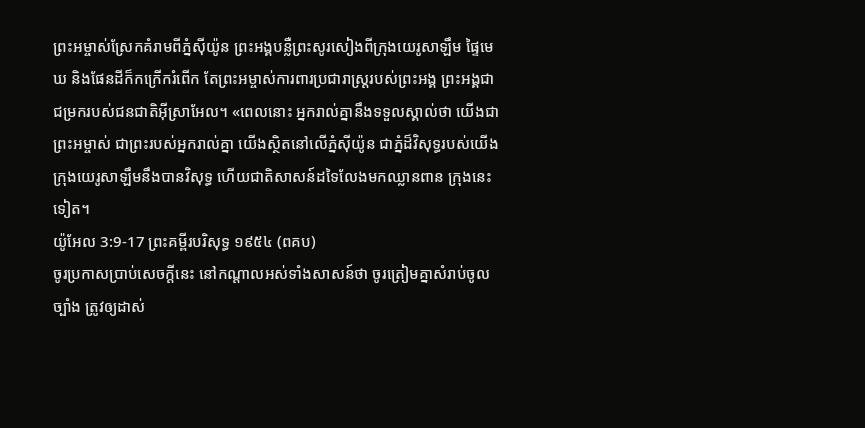ព្រះអម្ចាស់ស្រែកគំរាមពីភ្នំស៊ីយ៉ូន ព្រះអង្គបន្លឺព្រះសូរសៀងពីក្រុងយេរូសាឡឹម ផ្ទៃមេឃ និងផែនដីក៏កក្រើករំពើក តែព្រះអម្ចាស់ការពារប្រជារាស្ត្ររបស់ព្រះអង្គ ព្រះអង្គជាជម្រករបស់ជនជាតិអ៊ីស្រាអែល។ «ពេលនោះ អ្នករាល់គ្នានឹងទទួលស្គាល់ថា យើងជាព្រះអម្ចាស់ ជាព្រះរបស់អ្នករាល់គ្នា យើងស្ថិតនៅលើភ្នំស៊ីយ៉ូន ជាភ្នំដ៏វិសុទ្ធរបស់យើង ក្រុងយេរូសាឡឹមនឹងបានវិសុទ្ធ ហើយជាតិសាសន៍ដទៃលែងមកឈ្លានពាន ក្រុងនេះទៀត។
យ៉ូអែល 3:9-17 ព្រះគម្ពីរបរិសុទ្ធ ១៩៥៤ (ពគប)
ចូរប្រកាសប្រាប់សេចក្ដីនេះ នៅកណ្តាលអស់ទាំងសាសន៍ថា ចូរត្រៀមគ្នាសំរាប់ចូលច្បាំង ត្រូវឲ្យដាស់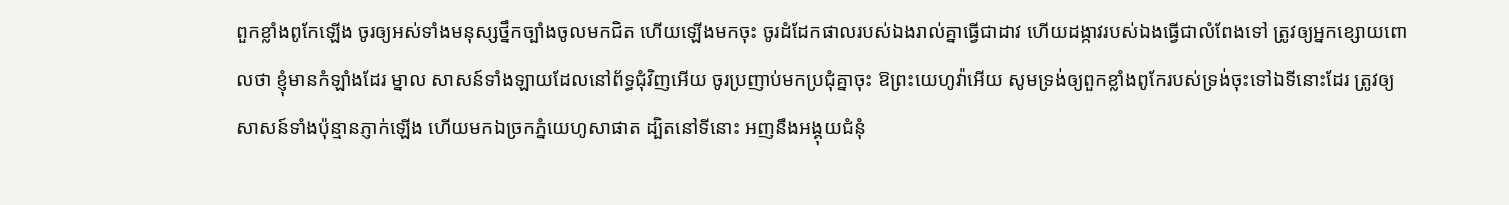ពួកខ្លាំងពូកែឡើង ចូរឲ្យអស់ទាំងមនុស្សថ្នឹកច្បាំងចូលមកជិត ហើយឡើងមកចុះ ចូរដំដែកផាលរបស់ឯងរាល់គ្នាធ្វើជាដាវ ហើយដង្កាវរបស់ឯងធ្វើជាលំពែងទៅ ត្រូវឲ្យអ្នកខ្សោយពោលថា ខ្ញុំមានកំឡាំងដែរ ម្នាល សាសន៍ទាំងឡាយដែលនៅព័ទ្ធជុំវិញអើយ ចូរប្រញាប់មកប្រជុំគ្នាចុះ ឱព្រះយេហូវ៉ាអើយ សូមទ្រង់ឲ្យពួកខ្លាំងពូកែរបស់ទ្រង់ចុះទៅឯទីនោះដែរ ត្រូវឲ្យសាសន៍ទាំងប៉ុន្មានភ្ញាក់ឡើង ហើយមកឯច្រកភ្នំយេហូសាផាត ដ្បិតនៅទីនោះ អញនឹងអង្គុយជំនុំ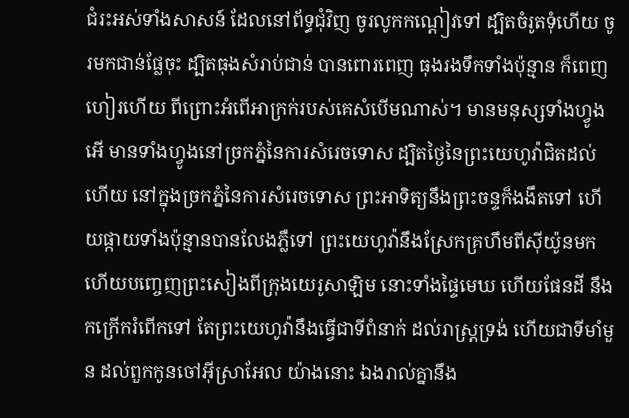ជំរះអស់ទាំងសាសន៍ ដែលនៅព័ទ្ធជុំវិញ ចូរលូកកណ្តៀវទៅ ដ្បិតចំរូតទុំហើយ ចូរមកជាន់ផ្លែចុះ ដ្បិតធុងសំរាប់ជាន់ បានពោរពេញ ធុងរងទឹកទាំងប៉ុន្មាន ក៏ពេញហៀរហើយ ពីព្រោះអំពើអាក្រក់របស់គេសំបើមណាស់។ មានមនុស្សទាំងហ្វូង អើ មានទាំងហ្វូងនៅច្រកភ្នំនៃការសំរេចទោស ដ្បិតថ្ងៃនៃព្រះយេហូវ៉ាជិតដល់ហើយ នៅក្នុងច្រកភ្នំនៃការសំរេចទោស ព្រះអាទិត្យនឹងព្រះចន្ទក៏ងងឹតទៅ ហើយផ្កាយទាំងប៉ុន្មានបានលែងភ្លឺទៅ ព្រះយេហូវ៉ានឹងស្រែកគ្រហឹមពីស៊ីយ៉ូនមក ហើយបញ្ចេញព្រះសៀងពីក្រុងយេរូសាឡិម នោះទាំងផ្ទៃមេឃ ហើយផែនដី នឹងកក្រើករំពើកទៅ តែព្រះយេហូវ៉ានឹងធ្វើជាទីពំនាក់ ដល់រាស្ត្រទ្រង់ ហើយជាទីមាំមួន ដល់ពួកកូនចៅអ៊ីស្រាអែល យ៉ាងនោះ ឯងរាល់គ្នានឹង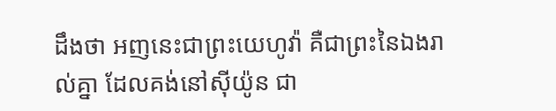ដឹងថា អញនេះជាព្រះយេហូវ៉ា គឺជាព្រះនៃឯងរាល់គ្នា ដែលគង់នៅស៊ីយ៉ូន ជា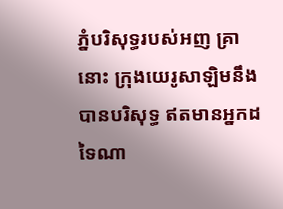ភ្នំបរិសុទ្ធរបស់អញ គ្រានោះ ក្រុងយេរូសាឡិមនឹងបានបរិសុទ្ធ ឥតមានអ្នកដទៃណា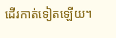ដើរកាត់ទៀតឡើយ។